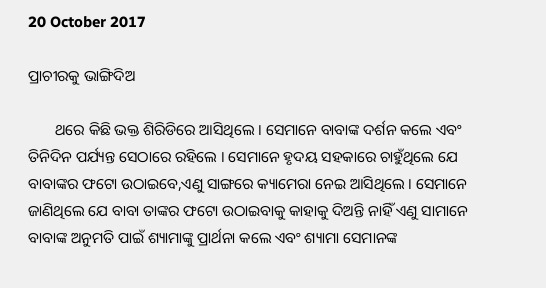20 October 2017

ପ୍ରାଚୀରକୁ ଭାଙ୍ଗିଦିଅ

       ଥରେ କିଛି ଭକ୍ତ ଶିରିଡିରେ ଆସିଥିଲେ । ସେମାନେ ବାବାଙ୍କ ଦର୍ଶନ କଲେ ଏବଂ ତିନିଦିନ ପର୍ଯ୍ୟନ୍ତ ସେଠାରେ ରହିଲେ । ସେମାନେ ହୃଦୟ ସହକାରେ ଚାହୁଁଥିଲେ ଯେ ବାବାଙ୍କର ଫଟୋ ଉଠାଇବେ,ଏଣୁ ସାଙ୍ଗରେ କ୍ୟାମେରା ନେଇ ଆସିଥିଲେ । ସେମାନେ ଜାଣିଥିଲେ ଯେ ବାବା ତାଙ୍କର ଫଟୋ ଉଠାଇବାକୁ କାହାକୁ ଦିଅନ୍ତି ନାହିଁ ଏଣୁ ସାମାନେ ବାବାଙ୍କ ଅନୁମତି ପାଇଁ ଶ୍ୟାମାଙ୍କୁ ପ୍ରାର୍ଥନା କଲେ ଏବଂ ଶ୍ୟାମା ସେମାନଙ୍କ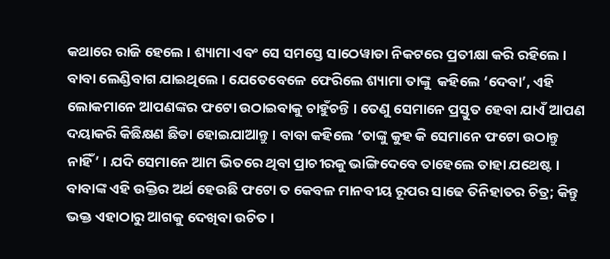କଥାରେ ରାଜି ହେଲେ । ଶ୍ୟାମା ଏବଂ ସେ ସମସ୍ତେ ସାଠେୱାଡା ନିକଟରେ ପ୍ରତୀକ୍ଷା କରି ରହିଲେ । ବାବା ଲେଣ୍ଡିବାଗ ଯାଇଥିଲେ । ଯେତେବେଳେ ଫେରିଲେ ଶ୍ୟାମା ତାଙ୍କୁ  କହିଲେ ‘ଦେବା’, ଏହି ଲୋକମାନେ ଆପଣଙ୍କର ଫଟୋ ଉଠାଇବାକୁ ଚାହୁଁଚନ୍ତି । ତେଣୁ ସେମାନେ ପ୍ରସ୍ତୁତ ହେବା ଯାଏଁ ଆପଣ ଦୟାକରି କିଛିକ୍ଷଣ ଛିଡା ହୋଇଯାଆନ୍ତୁ । ବାବା କହିଲେ ‘ତାଙ୍କୁ କୁହ କି ସେମାନେ ଫଟୋ ଉଠାନ୍ତୁ ନାହିଁ’ । ଯଦି ସେମାନେ ଆମ ଭିତରେ ଥିବା ପ୍ରାଚୀରକୁ ଭାଙ୍ଗିଦେବେ ତାହେଲେ ତାହା ଯଥେଷ୍ଟ । ବାବାଙ୍କ ଏହି ଉକ୍ତିର ଅର୍ଥ ହେଉଛି ଫଟୋ ତ କେବଳ ମାନବୀୟ ରୂପର ସାଢେ ତିନିହାତର ଚିତ୍ର; କିନ୍ତୁ ଭକ୍ତ ଏହାଠାରୁ ଆଗକୁ ଦେଖିବା ଉଚିତ ।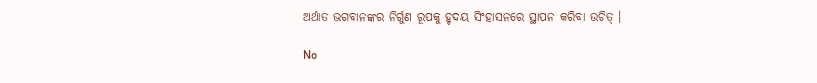ଅର୍ଥାତ ଭଗବାନଙ୍କର ନିର୍ଗୁଣ ରୂପକୁ ହୃଦୟ ସିଂହାସନରେ ସ୍ଥାପନ କରିବା ଉଚିତ୍ ।

No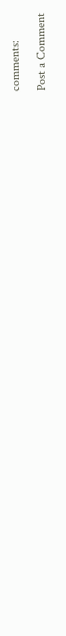comments:

Post a Comment